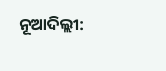ନୂଆଦିଲ୍ଲୀ: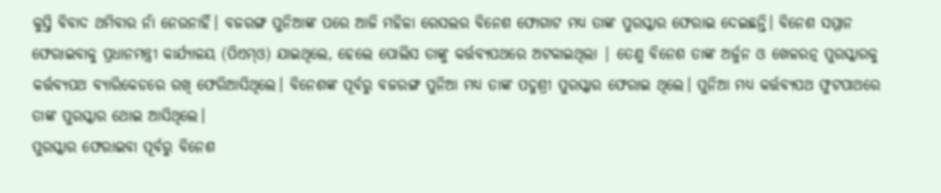କୁସ୍ତି ବିବାଦ ଥମିବାର ନାଁ ନେଉନାହିଁ। ବଜରଙ୍ଗ ପୁନିଆଙ୍କ ପରେ ଆଜି ମହିଳା ରେସଲର ବିନେଶ ଫୋଗାଟ ମଧ୍ୟ ତାଙ୍କ ପୁରସ୍କାର ଫେରାଇ ଦେଇଛନ୍ତି। ବିନେଶ ସମ୍ମାନ ଫେରାଇବାକୁ ପ୍ରଧାନମନ୍ତ୍ରୀ କାର୍ଯ୍ୟାଳୟ (ପିଏମ୍ଓ) ଯାଇଥିଲେ, ହେଲେ ପୋଲିସ ତାଙ୍କୁ କର୍ତ୍ତବ୍ୟପଥରେ ଅଟକାଇଥିଲା | ତେଣୁ ବିନେଶ ତାଙ୍କ ଅର୍ଜୁନ ଓ ଖେଳରତ୍ନ ପୁରସ୍କାରକୁ କର୍ତ୍ତବ୍ୟପଥ ବ୍ୟାରିକେଡରେ ରଖି ଫେରିଆସିଥିଲେ। ବିନେଶଙ୍କ ପୂର୍ବରୁ ବଜରଙ୍ଗ ପୁନିଆ ମଧ୍ୟ ତାଙ୍କ ପଦ୍ମଶ୍ରୀ ପୁରସ୍କାର ଫେରାଇ ଥିଲେ। ପୁନିଆ ମଧ୍ୟ କର୍ତ୍ତବ୍ୟପଥ ଫୁଟପାଥରେ ତାଙ୍କ ପୁରସ୍କାର ଥୋଇ ଆସିଥିଲେ।
ପୁରସ୍କାର ଫେରାଇବା ପୂର୍ବରୁ ବିନେଶ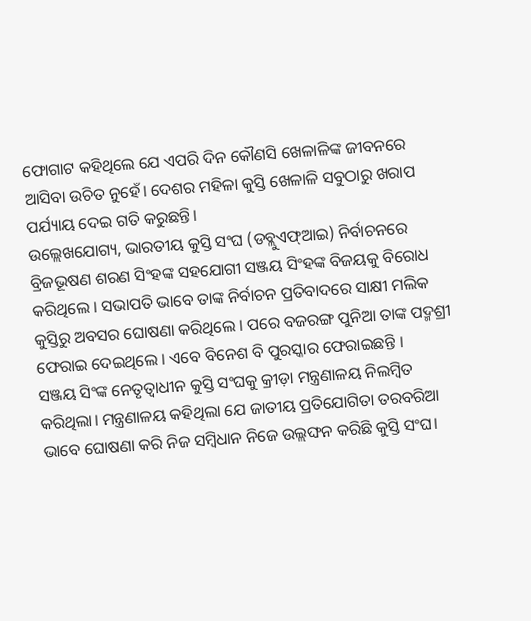ଫୋଗାଟ କହିଥିଲେ ଯେ ଏପରି ଦିନ କୌଣସି ଖେଳାଳିଙ୍କ ଜୀବନରେ ଆସିବା ଉଚିତ ନୁହେଁ। ଦେଶର ମହିଳା କୁସ୍ତି ଖେଳାଳି ସବୁଠାରୁ ଖରାପ ପର୍ଯ୍ୟାୟ ଦେଇ ଗତି କରୁଛନ୍ତି।
ଉଲ୍ଲେଖଯୋଗ୍ୟ, ଭାରତୀୟ କୁସ୍ତି ସଂଘ (ଡବ୍ଲୁଏଫ୍ଆଇ) ନିର୍ବାଚନରେ ବ୍ରିଜଭୂଷଣ ଶରଣ ସିଂହଙ୍କ ସହଯୋଗୀ ସଞ୍ଜୟ ସିଂହଙ୍କ ବିଜୟକୁ ବିରୋଧ କରିଥିଲେ । ସଭାପତି ଭାବେ ତାଙ୍କ ନିର୍ବାଚନ ପ୍ରତିବାଦରେ ସାକ୍ଷୀ ମଲିକ କୁସ୍ତିରୁ ଅବସର ଘୋଷଣା କରିଥିଲେ । ପରେ ବଜରଙ୍ଗ ପୁନିଆ ତାଙ୍କ ପଦ୍ମଶ୍ରୀ ଫେରାଇ ଦେଇଥିଲେ । ଏବେ ବିନେଶ ବି ପୁରସ୍କାର ଫେରାଇଛନ୍ତି ।
ସଞ୍ଜୟ ସିଂଙ୍କ ନେତୃତ୍ଵାଧୀନ କୁସ୍ତି ସଂଘକୁ କ୍ରୀଡ଼ା ମନ୍ତ୍ରଣାଳୟ ନିଲମ୍ବିତ କରିଥିଲା। ମନ୍ତ୍ରଣାଳୟ କହିଥିଲା ଯେ ଜାତୀୟ ପ୍ରତିଯୋଗିତା ତରବରିଆ ଭାବେ ଘୋଷଣା କରି ନିଜ ସମ୍ବିଧାନ ନିଜେ ଉଲ୍ଲଙ୍ଘନ କରିଛି କୁସ୍ତି ସଂଘ।